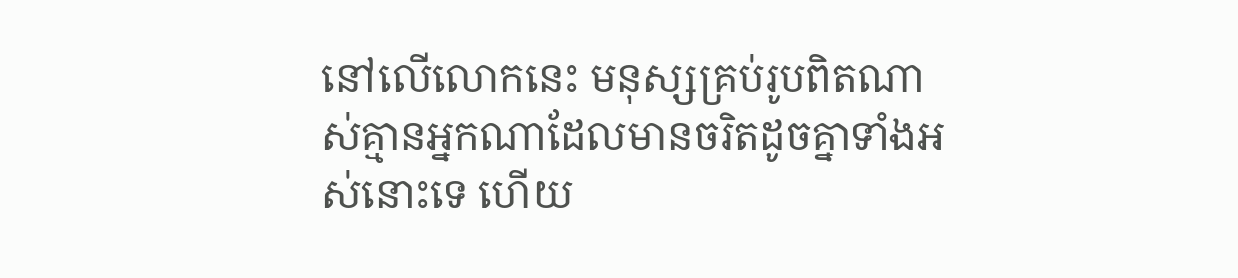នៅលើលោកនេះ មនុស្សគ្រប់រូបពិតណាស់គ្មានអ្នកណាដែលមានចរិតដូចគ្នាទាំងអស់នោះទេ ហើយ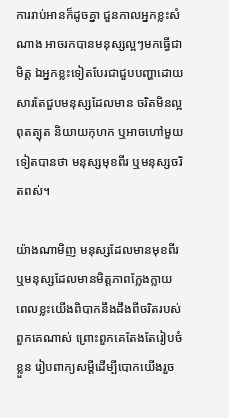ការរាប់អានក៏ដូចគ្នា ជួនកាលអ្នកខ្លះសំណាង អាចរកបានមនុស្សល្អៗមកធ្វើជាមិត្ត ឯអ្នកខ្លះទៀតបែរជាជួបបញ្ហាដោយសារតែជួបមនុស្សដែលមាន ចរិតមិនល្អ ពុតត្បុត និយាយកុហក ឬអាចហៅមួយទៀតបានថា មនុស្សមុខពីរ ឬមនុស្សចរិតពស់។

យ៉ាងណាមិញ មនុស្សដែលមានមុខពីរ ឬមនុស្សដែលមានមិត្តភាពក្លែងក្លាយ ពេលខ្លះយើងពិបាកនឹងដឹងពីចរិតរបស់ពួកគេណាស់ ព្រោះពួកគេតែងតែរៀបចំខ្លួន រៀបពាក្យសម្តីដើម្បីបោកយើងរួច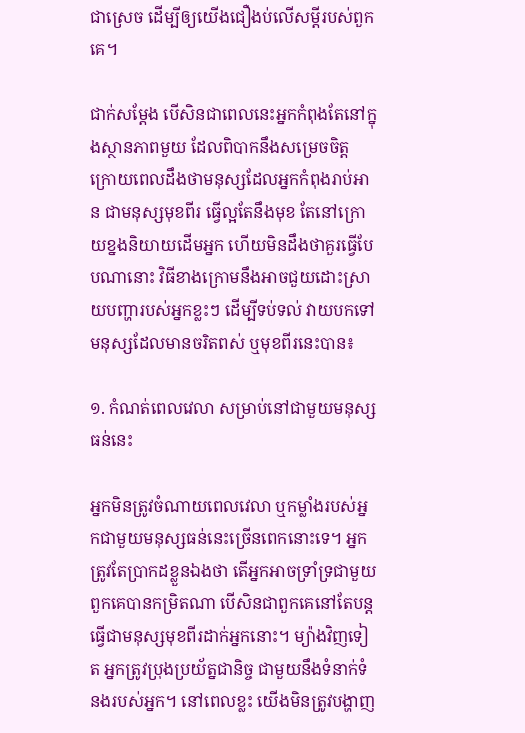ជាស្រេច ដើម្បីឲ្យយើងជឿងប់លើសម្តីរបស់ពួកគេ។

ជាក់សម្តែង បើសិនជាពេលនេះអ្នកកំពុងតែនៅក្នុងស្ថានភាពមួយ ដែលពិបាកនឹងសម្រេចចិត្ត ក្រោយពេលដឹងថាមនុស្សដែលអ្នកកំពុងរាប់អាន ជាមនុស្សមុខពីរ ធ្វើល្អតែនឹងមុខ តែនៅក្រោយខ្នងនិយាយដើមអ្នក ហើយមិនដឹងថាគួរធ្វើបែបណានោះ វិធីខាងក្រោមនឹងអាចជួយដោះស្រាយបញ្ហារបស់អ្នកខ្លះៗ ដើម្បីទប់ទល់ វាយបកទៅមនុស្សដែលមានចរិតពស់ ឬមុខពីរនេះបាន៖

១. កំណត់ពេលវេលា សម្រាប់នៅជាមួយមនុស្សធន់នេះ

អ្នកមិនត្រូវចំណាយពេលវេលា ឬកម្លាំងរបស់អ្នកជាមួយមនុស្សធន់នេះច្រើនពេកនោះទេ។ អ្នកត្រូវតែប្រាកដខ្លួនឯងថា តើអ្នកអាចទ្រាំទ្រជាមួយពួកគេបានកម្រិតណា បើសិនជាពួកគេនៅតែបន្តធ្វើជាមនុស្សមុខពីរដាក់អ្នកនោះ។ ម្យ៉ាងវិញទៀត អ្នកត្រូវប្រុងប្រយ័ត្នជានិច្ច ជាមួយនឹងទំនាក់ទំនងរបស់អ្នក។ នៅពេលខ្លះ យើងមិនត្រូវបង្ហាញ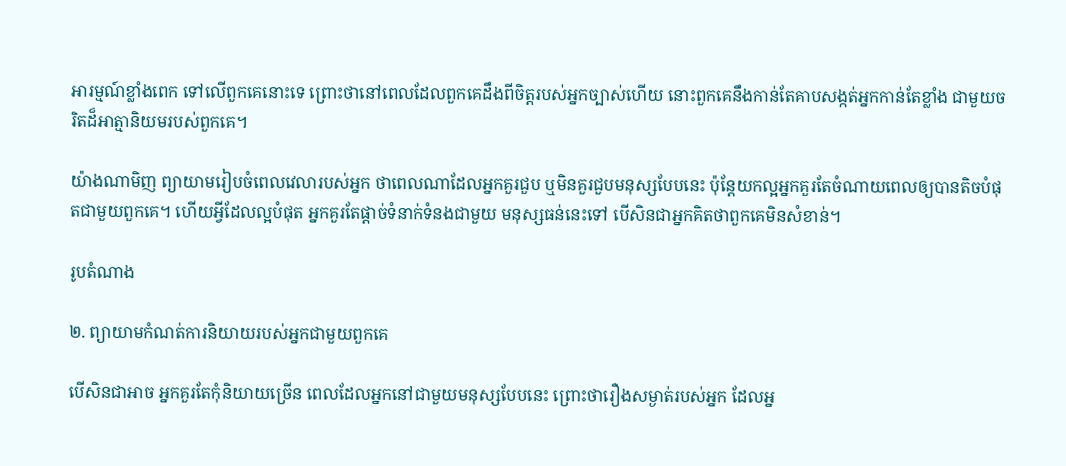អារម្មណ៍ខ្លាំងពេក ទៅលើពួកគេនោះទេ ព្រោះថានៅពេលដែលពួកគេដឹងពីចិត្តរបស់អ្នកច្បាស់ហើយ នោះពួកគេនឹងកាន់តែគាបសង្កត់អ្នកកាន់តែខ្លាំង ជាមួយចរិតដ៏អាត្មានិយមរបស់ពួកគេ។

យ៉ាងណាមិញ ព្យាយាមរៀបចំពេលវេលារបស់អ្នក ថាពេលណាដែលអ្នកគួរជួប ឬមិនគួរជួបមនុស្សបែបនេះ ប៉ុន្តែយកល្អអ្នកគួរតែចំណាយពេលឲ្យបានតិចបំផុតជាមួយពួកគេ។ ហើយអ្វីដែលល្អបំផុត អ្នកគួរតែផ្តាច់ទំនាក់ទំនងជាមួយ មនុស្សធន់នេះទៅ បើសិនជាអ្នកគិតថាពួកគេមិនសំខាន់។

រូបតំណាង

២. ព្យាយាមកំណត់ការនិយាយរបស់អ្នកជាមួយពួកគេ

បើសិនជាអាច អ្នកគួរតែកុំនិយាយច្រើន ពេលដែលអ្នកនៅជាមួយមនុស្សបែបនេះ ព្រោះថារឿងសម្ងាត់របស់អ្នក ដែលអ្ន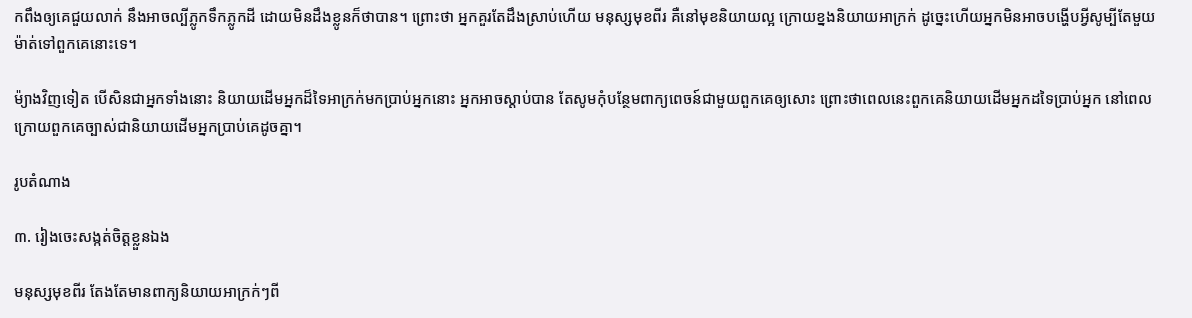កពឹងឲ្យគេជួយលាក់ នឹងអាចល្បីភ្លូកទឹកភ្លូកដី ដោយមិនដឹងខ្លូនក៏ថាបាន។ ព្រោះថា អ្នកគួរតែដឹងស្រាប់ហើយ មនុស្សមុខពីរ គឺនៅមុខនិយាយល្អ ក្រោយខ្នងនិយាយអាក្រក់ ដូច្នេះហើយអ្នកមិនអាចបង្ហើបអ្វីសូម្បីតែមួយម៉ាត់ទៅពួកគេនោះទេ។

ម៉្យាងវិញទៀត បើសិនជាអ្នកទាំងនោះ និយាយដើមអ្នកដ៏ទៃអាក្រក់មកប្រាប់អ្នកនោះ អ្នកអាចស្តាប់បាន តែសូមកុំបន្ថែមពាក្យពេចន៍ជាមួយពួកគេឲ្យសោះ ព្រោះថាពេលនេះពួកគេនិយាយដើមអ្នកដទៃប្រាប់អ្នក នៅពេលក្រោយពួកគេច្បាស់ជានិយាយដើមអ្នកប្រាប់គេដូចគ្នា។

រូបតំណាង

៣. រៀងចេះសង្កត់ចិត្តខ្លួនឯង

មនុស្សមុខពីរ តែងតែមានពាក្យនិយាយអាក្រក់ៗពី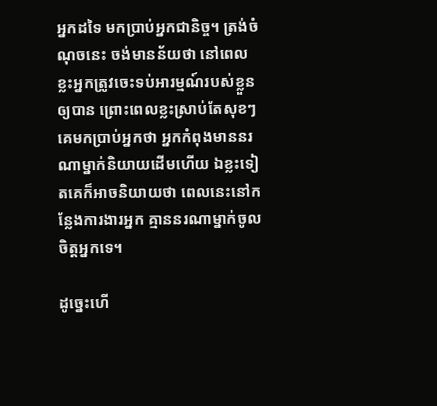អ្នកដទៃ មកប្រាប់អ្នកជានិច្ច។ ត្រង់ចំណុចនេះ ចង់មានន័យថា នៅពេលខ្លះអ្នកត្រូវចេះទប់អារម្មណ៍របស់ខ្លួនឲ្យបាន ព្រោះពេលខ្លះស្រាប់តែសុខៗ គេមកប្រាប់អ្នកថា អ្នកកំពុងមាននរណាម្នាក់និយាយដើមហើយ ឯខ្លះទៀតគេក៏អាចនិយាយថា ពេលនេះនៅកន្លែងការងារអ្នក គ្មាននរណាម្នាក់ចូលចិត្តអ្នកទេ។

ដូច្នេះហើ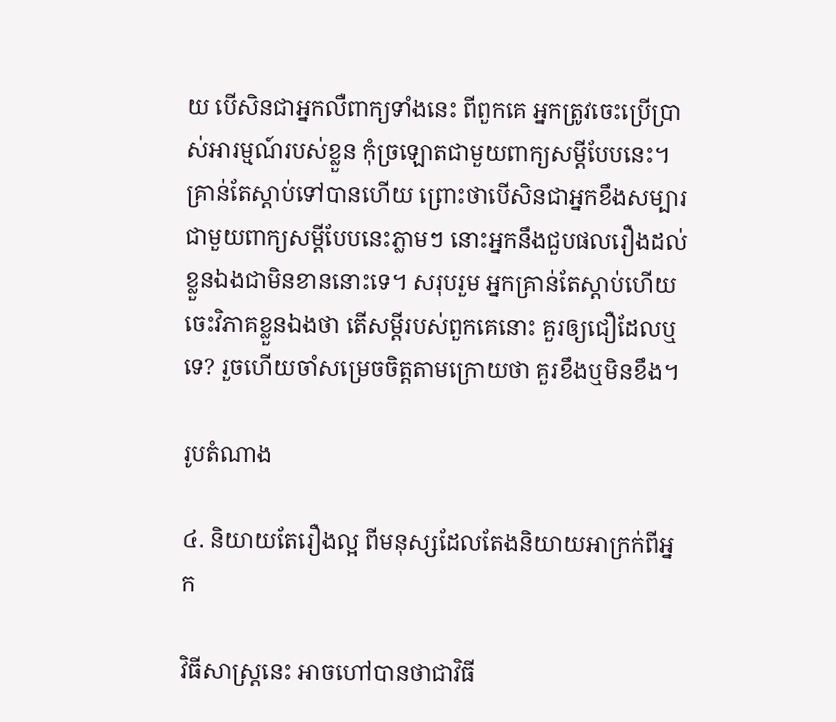យ បើសិនជាអ្នកលឺពាក្យទាំងនេះ ពីពួកគេ អ្នកត្រូវចេះប្រើប្រាស់អារម្មណ៍របស់ខ្លួន កុំច្រឡោតជាមួយពាក្យសម្តីបែបនេះ។ គ្រាន់តែស្តាប់ទៅបានហើយ ព្រោះថាបើសិនជាអ្នកខឹងសម្បារជាមួយពាក្យសម្តីបែបនេះភ្លាមៗ នោះអ្នកនឹងជួបផលរឿងដល់ខ្លួនឯងជាមិនខាននោះទេ។ សរុបរួម អ្នកគ្រាន់តែស្តាប់ហើយចេះវិភាគខ្លួនឯងថា តើសម្តីរបស់ពួកគេនោះ គួរឲ្យជឿដែលឬទេ? រួចហើយចាំសម្រេចចិត្តតាមក្រោយថា គួរខឹងឬមិនខឹង។

រូបតំណាង

៤. និយាយតែរឿងល្អ ពីមនុស្សដែលតែងនិយាយអាក្រក់ពីអ្នក

វិធីសាស្រ្តនេះ អាចហៅបានថាជាវិធី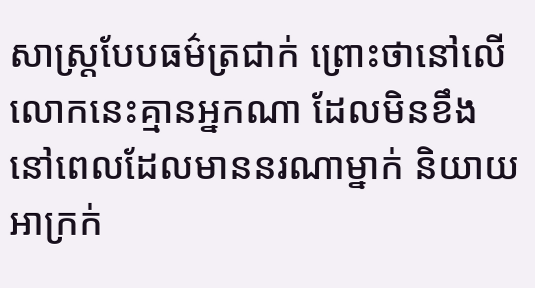សាស្រ្តបែបធម៌ត្រជាក់ ព្រោះថានៅលើលោកនេះគ្មានអ្នកណា ដែលមិនខឹងនៅពេលដែលមាននរណាម្នាក់ និយាយអាក្រក់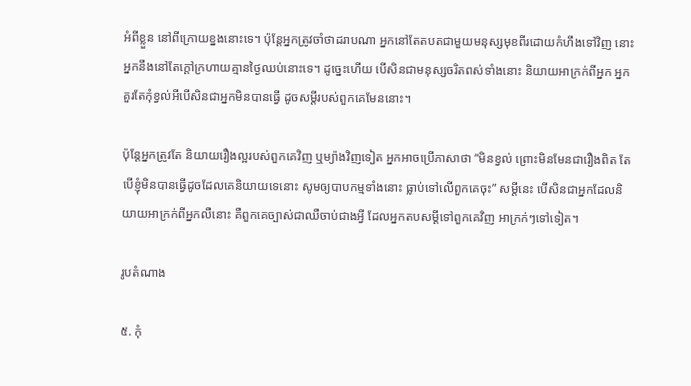អំពីខ្លួន នៅពីក្រោយខ្នងនោះទេ។ ប៉ុន្តែអ្នកត្រូវចាំថាដរាបណា អ្នកនៅតែតបតជាមួយមនុស្សមុខពីរដោយកំហឹងទៅវិញ នោះអ្នកនឹងនៅតែក្តៅក្រហាយគ្មានថ្ងៃឈប់នោះទេ។ ដូច្នេះហើយ បើសិនជាមនុស្សចរិតពស់ទាំងនោះ និយាយអាក្រក់ពីអ្នក អ្នកគួរតែកុំខ្វល់អីបើសិនជាអ្នកមិនបានធ្វើ ដូចសម្តីរបស់ពួកគេមែននោះ។

ប៉ុន្តែអ្នកត្រូវតែ និយាយរឿងល្អរបស់ពួកគេវិញ ឬម្យ៉ាងវិញទៀត អ្នកអាចប្រើភាសាថា “មិនខ្វល់ ព្រោះមិនមែនជារឿងពិត តែបើខ្ញុំមិនបានធ្វើដូចដែលគេនិយាយទេនោះ សូមឲ្យបាបកម្មទាំងនោះ ធ្លាប់ទៅលើពួកគេចុះ” សម្តីនេះ បើសិនជាអ្នកដែលនិយាយអាក្រក់ពីអ្នកលឺនោះ គឺពួកគេច្បាស់ជាឈឺចាប់ជាងអ្វី ដែលអ្នកតបសម្តីទៅពួកគេវិញ អាក្រក់ៗទៅទៀត។

រូបតំណាង

៥. កុំ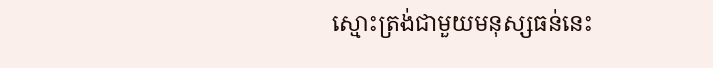ស្មោះត្រង់ជាមួយមនុស្សធន់នេះ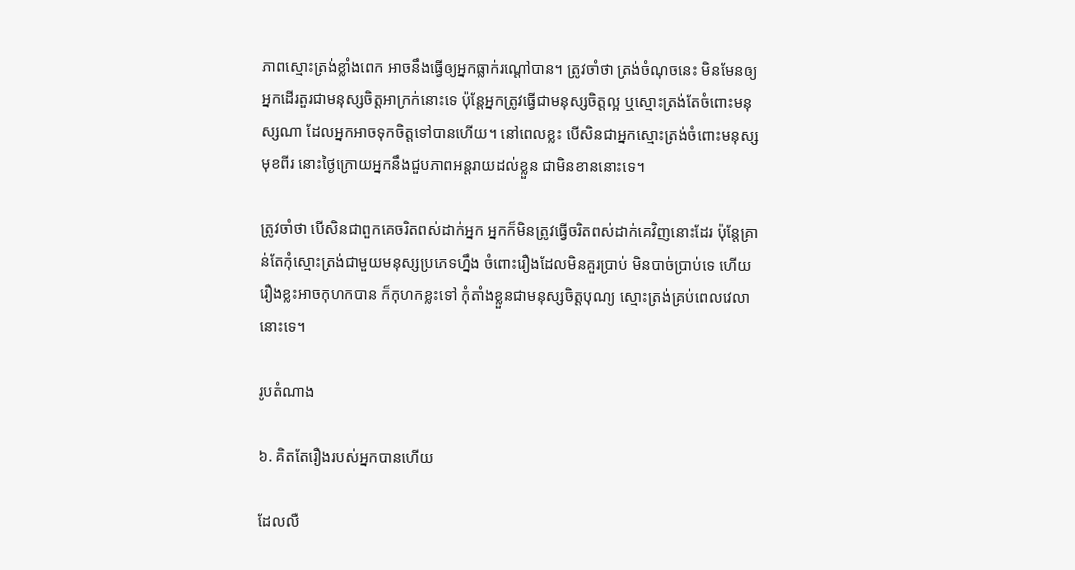ភាពស្មោះត្រង់ខ្លាំងពេក អាចនឹងធ្វើឲ្យអ្នកធ្លាក់រណ្តៅបាន។ ត្រូវចាំថា ត្រង់ចំណុចនេះ មិនមែនឲ្យអ្នកដើរតួរជាមនុស្សចិត្តអាក្រក់នោះទេ ប៉ុន្តែអ្នកត្រូវធ្វើជាមនុស្សចិត្តល្អ ឬស្មោះត្រង់តែចំពោះមនុស្សណា ដែលអ្នកអាចទុកចិត្តទៅបានហើយ។ នៅពេលខ្លះ បើសិនជាអ្នកស្មោះត្រង់ចំពោះមនុស្សមុខពីរ នោះថ្ងៃក្រោយអ្នកនឹងជួបភាពអន្តរាយដល់ខ្លួន ជាមិនខាននោះទេ។

ត្រូវចាំថា បើសិនជាពួកគេចរិតពស់ដាក់អ្នក អ្នកក៏មិនត្រូវធ្វើចរិតពស់ដាក់គេវិញនោះដែរ ប៉ុន្តែគ្រាន់តែកុំស្មោះត្រង់ជាមួយមនុស្សប្រភេទហ្នឹង ចំពោះរឿងដែលមិនគួរប្រាប់ មិនបាច់ប្រាប់ទេ ហើយរឿងខ្លះអាចកុហកបាន ក៏កុហកខ្លះទៅ កុំតាំងខ្លួនជាមនុស្សចិត្តបុណ្យ ស្មោះត្រង់គ្រប់ពេលវេលានោះទេ។

រូបតំណាង

៦. គិតតែរឿងរបស់អ្នកបានហើយ

ដែលលឺ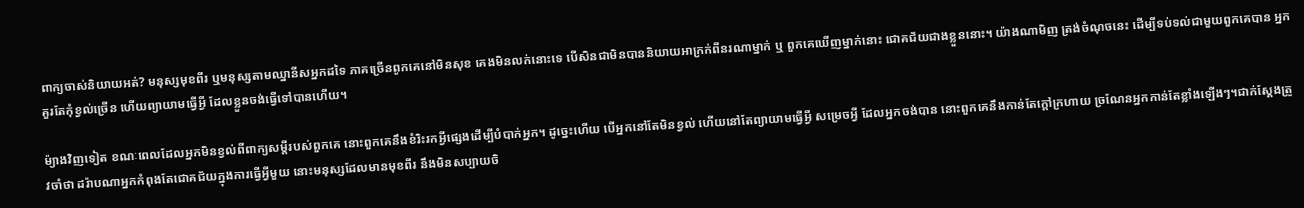ពាក្យចាស់និយាយអត់? មនុស្សមុខពីរ ឬមនុស្សតាមឈ្នានីសអ្នកដទៃ ភាគច្រើនពូកគេនៅមិនសុខ គេងមិនលក់នោះទេ បើសិនជាមិនបាននិយាយអាក្រក់ពីនរណាម្នាក់ ឬ ពួកគេឃើញម្នាក់នោះ ជោគជ័យជាងខ្លួននោះ។ យ៉ាងណាមិញ ត្រង់ចំណុចនេះ ដើម្បីទប់ទល់ជាមួយពួកគេបាន អ្នកគួរតែកុំខ្វល់ច្រើន ហើយព្យាយាមធ្វើអ្វី ដែលខ្លួនចង់ធ្វើទៅបានហើយ។

ម៉្យាងវិញទៀត ខណៈពេលដែលអ្នកមិនខ្វល់ពីពាក្យសម្តីរបស់ពួកគេ នោះពួកគេនឹងខំរិះរកអ្វីផ្សេងដើម្បីបំបាក់អ្នក។ ដូច្នេះហើយ បើអ្នកនៅតែមិនខ្វល់ ហើយនៅតែព្យាយាមធ្វើអ្វី សម្រេចអ្វី ដែលអ្នកចង់បាន នោះពួកគេនឹងកាន់តែក្តៅក្រហាយ ច្រណែនអ្នកកាន់តែខ្លាំងឡើងៗ។ជាក់ស្តែងត្រូវចាំថា ដរ៉ាបណាអ្នកកំពុងតែជោគជ័យក្នុងការធ្វើអ្វីមួយ នោះមនុស្សដែលមានមុខពីរ នឹងមិនសប្បាយចិ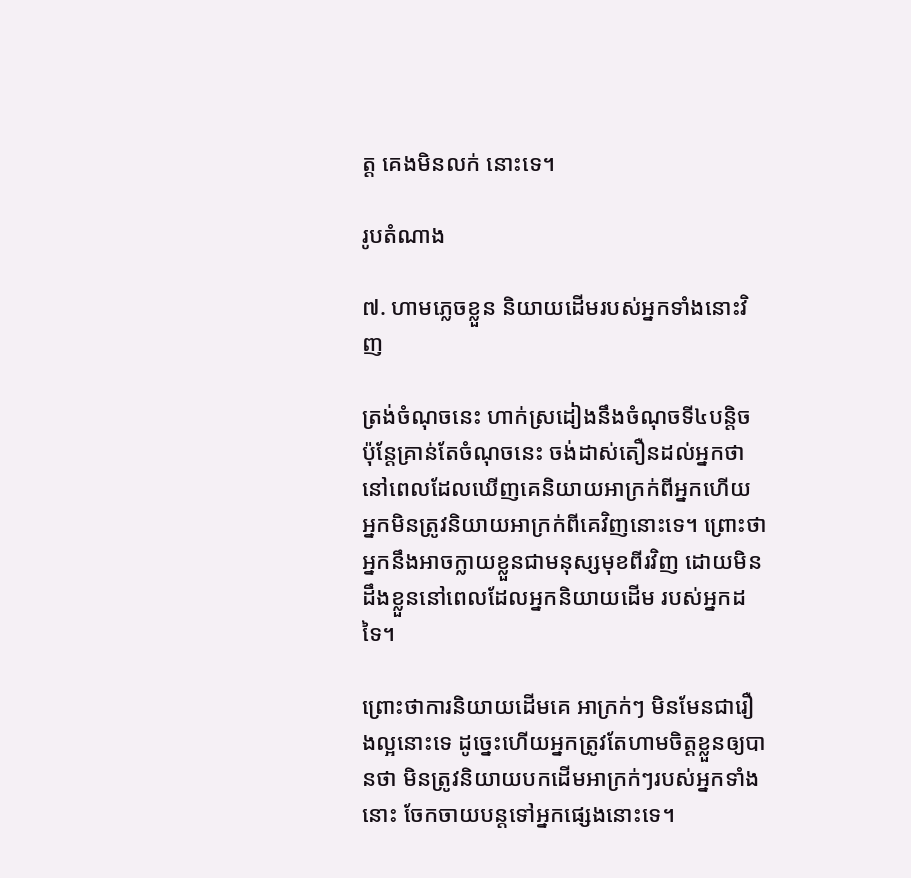ត្ត គេងមិនលក់ នោះទេ។

រូបតំណាង

៧. ហាមភ្លេចខ្លួន និយាយដើមរបស់អ្នកទាំងនោះវិញ

ត្រង់ចំណុចនេះ ហាក់ស្រដៀងនឹងចំណុចទី៤បន្តិច ប៉ុន្តែគ្រាន់តែចំណុចនេះ ចង់ដាស់តឿនដល់អ្នកថា នៅពេលដែលឃើញគេនិយាយអាក្រក់ពីអ្នកហើយ អ្នកមិនត្រូវនិយាយអាក្រក់ពីគេវិញនោះទេ។ ព្រោះថាអ្នកនឹងអាចក្លាយខ្លួនជាមនុស្សមុខពីរវិញ ដោយមិនដឹងខ្លួននៅពេលដែលអ្នកនិយាយដើម របស់អ្នកដទៃ។

ព្រោះថាការនិយាយដើមគេ អាក្រក់ៗ មិនមែនជារឿងល្អនោះទេ ដូច្នេះហើយអ្នកត្រូវតែហាមចិត្តខ្លួនឲ្យបានថា មិនត្រូវនិយាយបកដើមអាក្រក់ៗរបស់អ្នកទាំងនោះ ចែកចាយបន្តទៅអ្នកផ្សេងនោះទេ។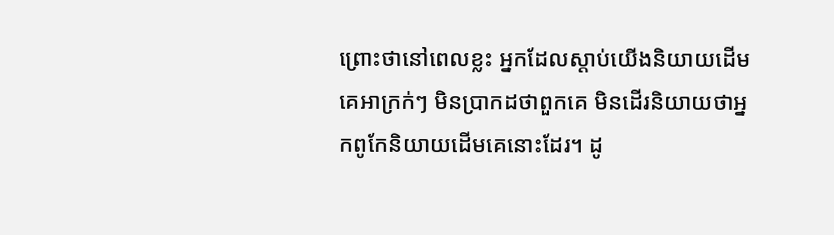ព្រោះថានៅពេលខ្លះ អ្នកដែលស្តាប់យើងនិយាយដើមគេអាក្រក់ៗ មិនប្រាកដថាពួកគេ មិនដើរនិយាយថាអ្នកពូកែនិយាយដើមគេនោះដែរ។ ដូ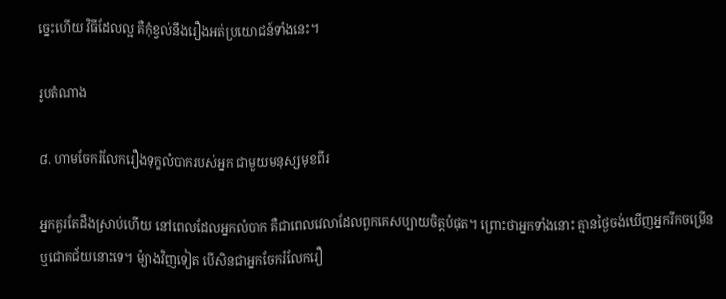ច្នេះហើយ វិធីដែលល្អ គឺកុំខ្វល់នឹងរឿងអត់ប្រយោជន៍ទាំងនេះ។

រូបតំណាង

៨. ហាមចែករំលែករឿងទុក្ខលំបាករបស់អ្នក ជាមួយមនុស្សមុខពីរ

អ្នកគួរតែដឹងស្រាប់ហើយ នៅពេលដែលអ្នកលំបាក គឺជាពេលវេលាដែលពួកគេសប្បាយចិត្តបំផុត។ ព្រោះថាអ្នកទាំងនោះ គ្មានថ្ងៃចង់ឃើញអ្នករីកចម្រើន ឬជោគជ័យនោះទេ។ ម៉្យាងវិញទៀត បើសិនជាអ្នកចែករំលែករឿ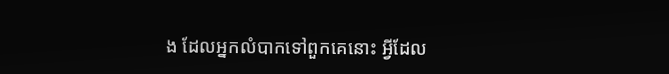ង ដែលអ្នកលំបាកទៅពួកគេនោះ អ្វីដែល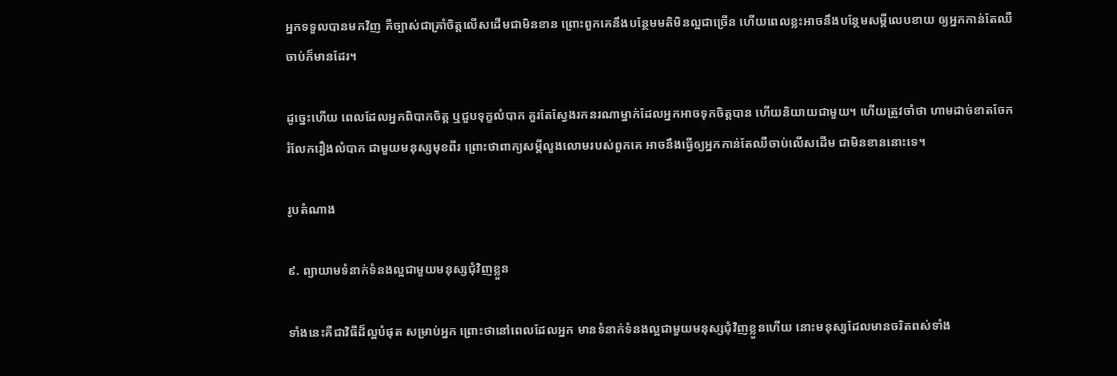អ្នកទទួលបានមកវិញ គឺច្បាស់ជាគ្រាំចិត្តលើសដើមជាមិនខាន ព្រោះពួកគេនឹងបន្ថែមមតិមិនល្អជាច្រើន ហើយពេលខ្លះអាចនឹងបន្ថែមសម្តីលេបខាយ ឲ្យអ្នកកាន់តែឈឺចាប់ក៏មានដែរ។

ដូច្នេះហើយ ពេលដែលអ្នកពិបាកចិត្ត ឬជួបទុក្ខលំបាក គួរតែស្វែងរកនរណាម្នាក់ដែលអ្នកអាចទុកចិត្តបាន ហើយនិយាយជាមួយ។ ហើយត្រូវចាំថា ហាមដាច់ខាតចែករំលែករឿងលំបាក ជាមួយមនុស្សមុខពីរ ព្រោះថាពាក្យសម្តីលួងលោមរបស់ពួកគេ អាចនឹងធ្វើឲ្យអ្នកកាន់តែឈឺចាប់លើសដើម ជាមិនខាននោះទេ។

រូបតំណាង

៩. ព្យាយាមទំនាក់ទំនងល្អជាមួយមនុស្សជុំវិញខ្លួន

ទាំងនេះគឺជាវិធីដ៏ល្អបំផុត សម្រាប់អ្នក ព្រោះថានៅពេលដែលអ្នក មានទំនាក់ទំនងល្អជាមួយមនុស្សជុំវិញខ្លួនហើយ នោះមនុស្សដែលមានចរិតពស់ទាំង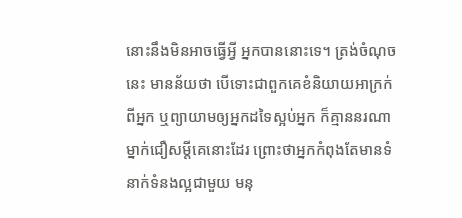នោះនឹងមិនអាចធ្វើអ្វី អ្នកបាននោះទេ។ ត្រង់ចំណុចនេះ មានន័យថា បើទោះជាពួកគេខំនិយាយអាក្រក់ពីអ្នក ឬព្យាយាមឲ្យអ្នកដទៃស្អប់អ្នក ក៏គ្មាននរណាម្នាក់ជឿសម្តីគេនោះដែរ ព្រោះថាអ្នកកំពុងតែមានទំនាក់ទំនងល្អជាមួយ មនុ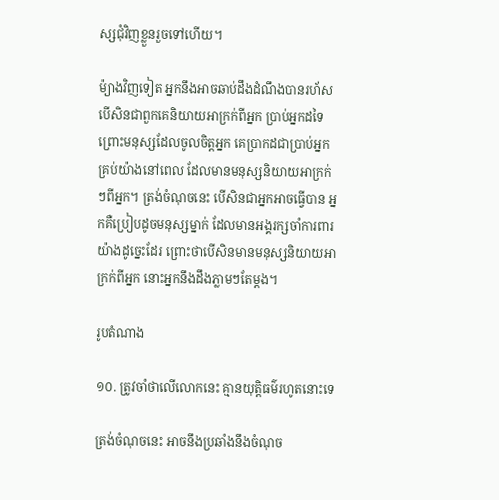ស្សជុំវិញខ្លួនរួចទៅហើយ។

ម៉្យាងវិញទៀត អ្នកនឹងអាចឆាប់ដឹងដំណឹងបានរហ័ស បើសិនជាពួកគេនិយាយអាក្រក់ពីអ្នក ប្រាប់អ្នកដទៃ ព្រោះមនុស្សដែលចូលចិត្តអ្នក គេប្រាកដជាប្រាប់អ្នកគ្រប់យ៉ាងនៅពេល ដែលមានមនុស្សនិយាយអាក្រក់ៗពីអ្នក។ ត្រង់ចំណុចនេះ បើសិនជាអ្នកអាចធ្វើបាន អ្នកគឺប្រៀបដូចមនុស្សម្នាក់ ដែលមានអង្គរក្សចាំការពារយ៉ាងដូច្នេះដែរ ព្រោះថាបើសិនមានមនុស្សនិយាយអាក្រក់ពីអ្នក នោះអ្នកនឹងដឹងភ្លាមៗតែម្តង។

រូបតំណាង

១០. ត្រូវចាំថាលើលោកនេះ គ្មានយុត្តិធម៌រហូតនោះទេ

ត្រង់ចំណុចនេះ អាចនឹងប្រឆាំងនឹងចំណុច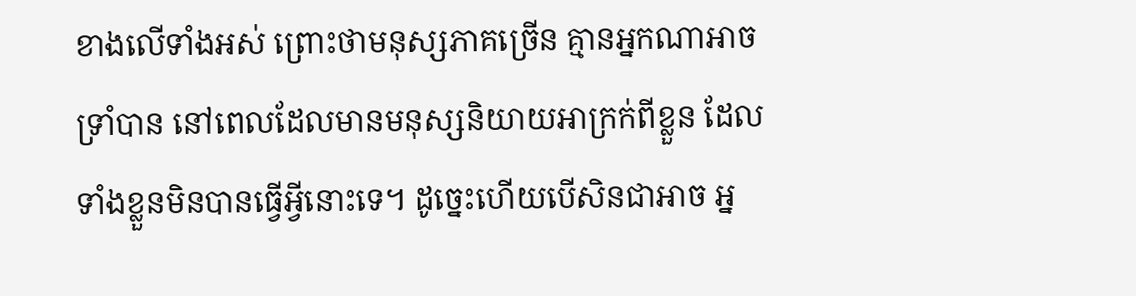ខាងលើទាំងអស់ ព្រោះថាមនុស្សភាគច្រើន គ្មានអ្នកណាអាចទ្រាំបាន នៅពេលដែលមានមនុស្សនិយាយអាក្រក់ពីខ្លួន ដែលទាំងខ្លួនមិនបានធ្វើអ្វីនោះទេ។ ដូច្នេះហើយបើសិនជាអាច អ្ន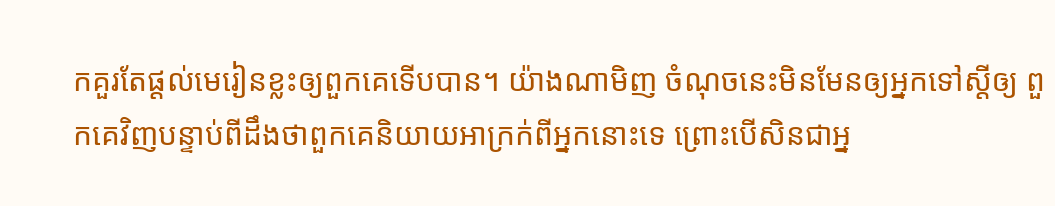កគួរតែផ្តល់មេរៀនខ្លះឲ្យពួកគេទើបបាន។ យ៉ាងណាមិញ ចំណុចនេះមិនមែនឲ្យអ្នកទៅស្តីឲ្យ ពួកគេវិញបន្ទាប់ពីដឹងថាពួកគេនិយាយអាក្រក់ពីអ្នកនោះទេ ព្រោះបើសិនជាអ្ន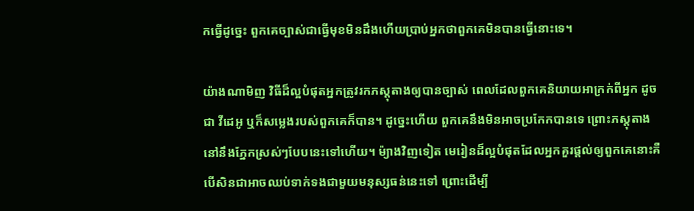កធ្វើដូច្នេះ ពួកគេច្បាស់ជាធ្វើមុខមិនដឹងហើយប្រាប់អ្នកថាពួកគេមិនបានធ្វើនោះទេ។

យ៉ាងណាមិញ វិធីដ៏ល្អបំផុតអ្នកត្រូវរកភស្តុតាងឲ្យបានច្បាស់ ពេលដែលពួកគេនិយាយអាក្រក់ពីអ្នក ដូចជា វីដេអូ ឬក៏សម្លេងរបស់ពួកគេក៏បាន។ ដូច្នេះហើយ ពួកគេនឹងមិនអាចប្រកែកបានទេ ព្រោះភស្តុតាងនៅនឹងភ្នែកស្រស់ៗបែបនេះទៅហើយ។ ម៉្យាងវិញទៀត មេរៀនដ៏ល្អបំផុតដែលអ្នកគួរផ្តល់ឲ្យពួកគេនោះគឺ បើសិនជាអាចឈប់ទាក់ទងជាមួយមនុស្សធន់នេះទៅ ព្រោះដើម្បី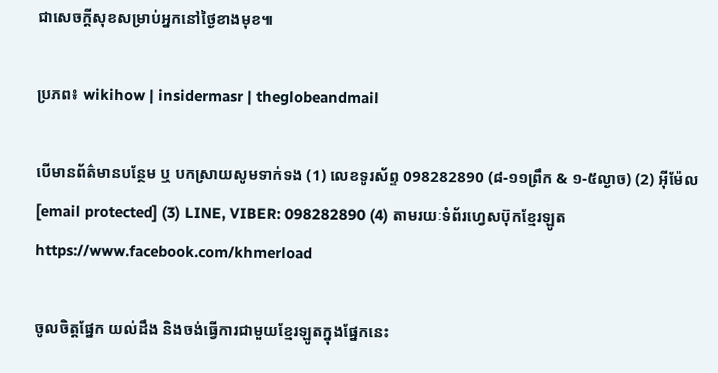ជាសេចក្តីសុខសម្រាប់អ្នកនៅថ្ងៃខាងមុខ៕

ប្រភព៖ wikihow | insidermasr | theglobeandmail

បើមានព័ត៌មានបន្ថែម ឬ បកស្រាយសូមទាក់ទង (1) លេខទូរស័ព្ទ 098282890 (៨-១១ព្រឹក & ១-៥ល្ងាច) (2) អ៊ីម៉ែល [email protected] (3) LINE, VIBER: 098282890 (4) តាមរយៈទំព័រហ្វេសប៊ុកខ្មែរឡូត https://www.facebook.com/khmerload

ចូលចិត្តផ្នែក យល់ដឹង និងចង់ធ្វើការជាមួយខ្មែរឡូតក្នុងផ្នែកនេះ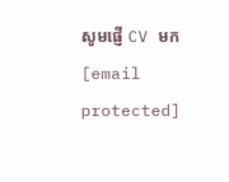សូមផ្ញើ CV មក [email protected]